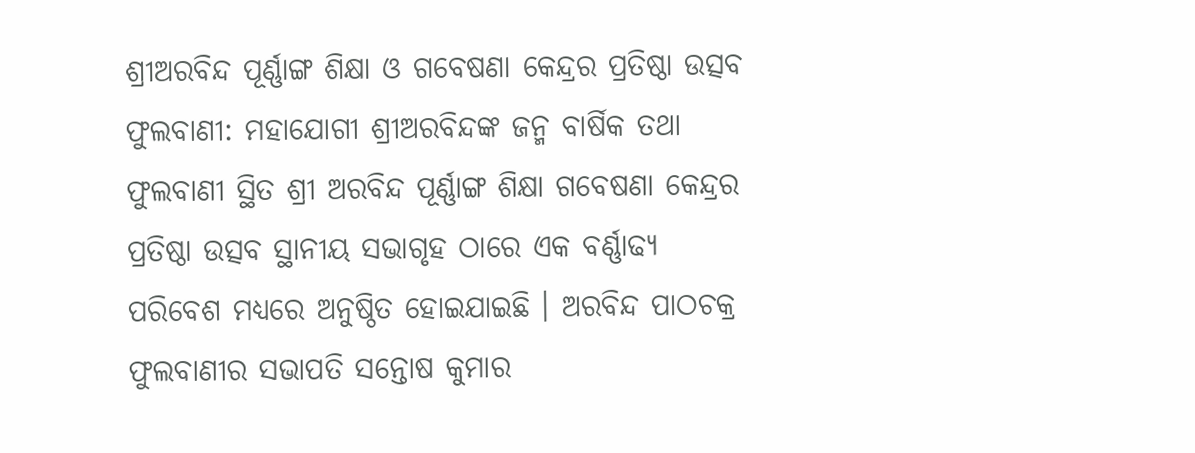ଶ୍ରୀଅରବିନ୍ଦ ପୂର୍ଣ୍ଣାଙ୍ଗ ଶିକ୍ଷା ଓ ଗବେଷଣା କେନ୍ଦ୍ରର ପ୍ରତିଷ୍ଠା ଉତ୍ସବ
ଫୁଲବାଣୀ: ମହାଯୋଗୀ ଶ୍ରୀଅରବିନ୍ଦଙ୍କ ଜନ୍ମ ବାର୍ଷିକ ତଥା ଫୁଲବାଣୀ ସ୍ଥିତ ଶ୍ରୀ ଅରବିନ୍ଦ ପୂର୍ଣ୍ଣାଙ୍ଗ ଶିକ୍ଷା ଗବେଷଣା କେନ୍ଦ୍ରର ପ୍ରତିଷ୍ଠା ଉତ୍ସବ ସ୍ଥାନୀୟ ସଭାଗୃହ ଠାରେ ଏକ ବର୍ଣ୍ଣାଢ୍ୟ ପରିବେଶ ମଧ୍ୟରେ ଅନୁଷ୍ଠିତ ହୋଇଯାଇଛି । ଅରବିନ୍ଦ ପାଠଚକ୍ର ଫୁଲବାଣୀର ସଭାପତି ସନ୍ତୋଷ କୁମାର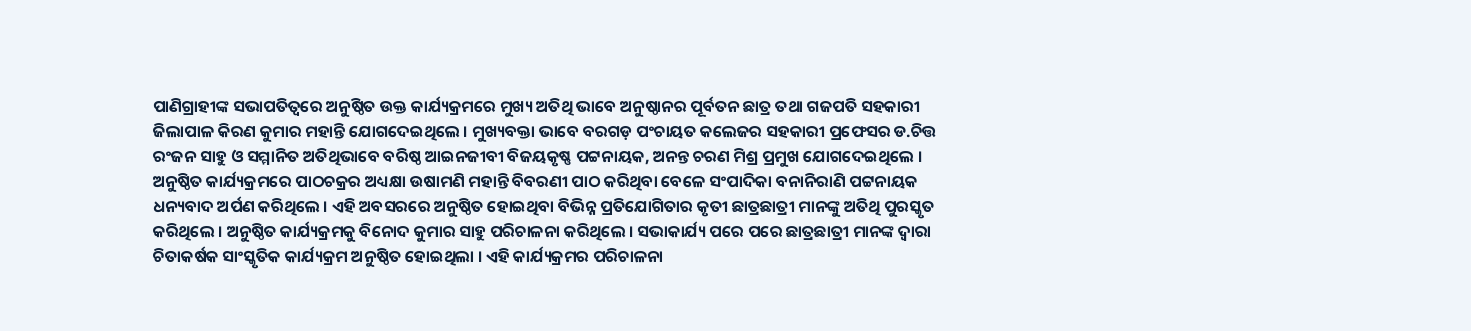ପାଣିଗ୍ରାହୀଙ୍କ ସଭାପତିତ୍ୱରେ ଅନୁଷ୍ଠିତ ଉକ୍ତ କାର୍ଯ୍ୟକ୍ରମରେ ମୁଖ୍ୟ ଅତିଥି ଭାବେ ଅନୁଷ୍ଠାନର ପୂର୍ବତନ ଛାତ୍ର ତଥା ଗଜପତି ସହକାରୀ ଜିଲାପାଳ କିରଣ କୁମାର ମହାନ୍ତି ଯୋଗଦେଇଥିଲେ । ମୁଖ୍ୟବକ୍ତା ଭାବେ ବରଗଡ଼ ପଂଚାୟତ କଲେଜର ସହକାରୀ ପ୍ରଫେସର ଡ.ଚିତ୍ତ ରଂଜନ ସାହୁ ଓ ସମ୍ମାନିତ ଅତିଥିଭାବେ ବରିଷ୍ଠ ଆଇନଜୀବୀ ବିଜୟକୃଷ୍ଣ ପଟ୍ଟନାୟକ, ଅନନ୍ତ ଚରଣ ମିଶ୍ର ପ୍ରମୁଖ ଯୋଗଦେଇଥିଲେ ।
ଅନୁଷ୍ଠିତ କାର୍ଯ୍ୟକ୍ରମରେ ପାଠଚକ୍ରର ଅଧ୍ୟକ୍ଷା ଉଷାମଣି ମହାନ୍ତି ବିବରଣୀ ପାଠ କରିଥିବା ବେଳେ ସଂପାଦିକା ବନାନିରାଣି ପଟ୍ଟନାୟକ ଧନ୍ୟବାଦ ଅର୍ପଣ କରିଥିଲେ । ଏହି ଅବସରରେ ଅନୁଷ୍ଠିତ ହୋଇଥିବା ବିଭିନ୍ନ ପ୍ରତିଯୋଗିତାର କୃତୀ ଛାତ୍ରଛାତ୍ରୀ ମାନଙ୍କୁ ଅତିଥି ପୁରସ୍କୃତ କରିଥିଲେ । ଅନୁଷ୍ଠିତ କାର୍ଯ୍ୟକ୍ରମକୁ ବିନୋଦ କୁମାର ସାହୁ ପରିଚାଳନା କରିଥିଲେ । ସଭାକାର୍ଯ୍ୟ ପରେ ପରେ ଛାତ୍ରଛାତ୍ରୀ ମାନଙ୍କ ଦ୍ୱାରା ଚିତାକର୍ଷକ ସାଂସ୍କୃତିକ କାର୍ଯ୍ୟକ୍ରମ ଅନୁଷ୍ଠିତ ହୋଇଥିଲା । ଏହି କାର୍ଯ୍ୟକ୍ରମର ପରିଚାଳନା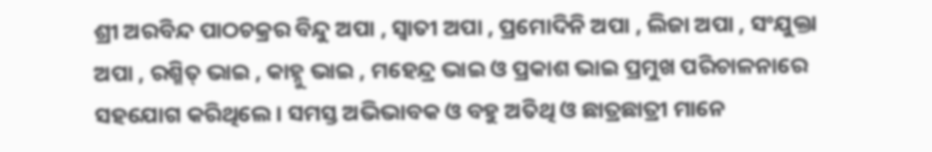ଶ୍ରୀ ଅରବିନ୍ଦ ପାଠଚକ୍ରର ବିନ୍ଦୁ ଅପା , ସ୍ୱାତୀ ଅପା , ପ୍ରମୋଦିନି ଅପା , ଲିଜା ଅପା , ସଂଯୁକ୍ତା ଅପା , ରଶ୍ମିତ୍ ଭାଇ , କାହ୍ନୁ ଭାଇ , ମହେନ୍ଦ୍ର ଭାଇ ଓ ପ୍ରକାଶ ଭାଇ ପ୍ରମୁଖ ପରିଚାଳନାରେ ସହଯୋଗ କରିଥିଲେ । ସମସ୍ତ ଅଭିଭାବକ ଓ ବହୁ ଅତିଥି ଓ ଛାତ୍ରଛାତ୍ରୀ ମାନେ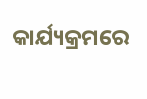କାର୍ଯ୍ୟକ୍ରମରେ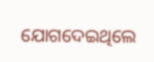ଯୋଗଦେଇଥିଲେ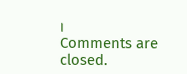।
Comments are closed.